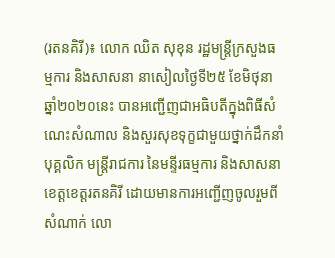(រតនគិរី)៖ លោក ឈិត សុខុន រដ្ឋមន្ត្រីក្រសួងធម្មការ និងសាសនា នាសៀលថ្ងៃទី២៥ ខែមិថុនា ឆ្នាំ២០២០នេះ បានអញ្ជើញជាអធិបតីក្នុងពិធីសំណេះសំណាល និងសួរសុខទុក្ខជាមួយថ្នាក់ដឹកនាំ បុគ្គលិក មន្ត្រីរាជការ នៃមន្ទីរធម្មការ និងសាសនាខេត្តខេត្តរតនគិរី ដោយមានការអញ្ជើញចូលរួមពីសំណាក់ លោ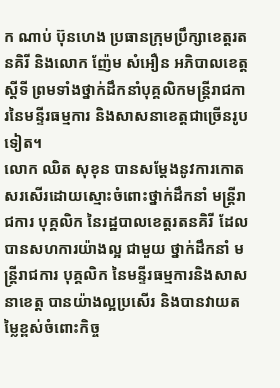ក ណាប់ ប៊ុនហេង ប្រធានក្រុមប្រឹក្សាខេត្តរតនគិរី និងលោក ញ៉ែម សំអឿន អភិបាលខេត្តស្តីទី ព្រមទាំងថ្នាក់ដឹកនាំបុគ្គលិកមន្ត្រីរាជការនៃមន្ទីរធម្មការ និងសាសនាខេត្តជាច្រើនរូបទៀត។
លោក ឈិត សុខុន បានសម្តែងនូវការកោតសរសើរដោយស្មោះចំពោះថ្នាក់ដឹកនាំ មន្ត្រីរាជការ បុគ្គលិក នៃរដ្ឋបាលខេត្តរតនគិរី ដែលបានសហការយ៉ាងល្អ ជាមួយ ថ្នាក់ដឹកនាំ មន្ត្រីរាជការ បុគ្គលិក នៃមន្ទីរធម្មការនិងសាសនាខេត្ត បានយ៉ាងល្អប្រសើរ និងបានវាយតម្លៃខ្ពស់ចំពោះកិច្ច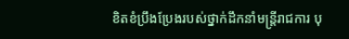ខិតខំប្រឹងប្រែងរបស់ថ្នាក់ដឹកនាំមន្រ្តីរាជការ បុ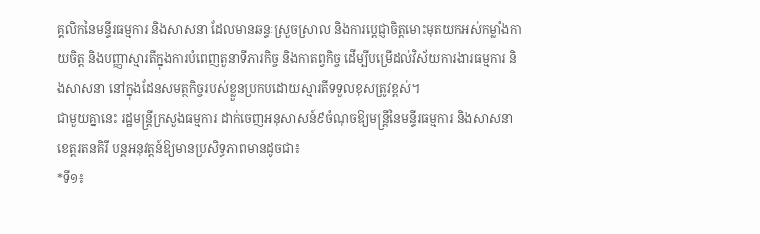គ្គលិកនៃមន្ទីរធម្មការ និងសាសនា ដែលមានឆន្ទៈស្រួចស្រាល និងការប្តេជ្ញាចិត្តមោះមុតយកអស់កម្លាំងកាយចិត្ត និងបញ្ញាស្មារតីក្នុងការបំពេញតួនាទីភារកិច្ច និងកាតព្វកិច្ច ដើម្បីបម្រើដល់វិស័យការងារធម្មការ និងសាសនា នៅក្នុងដែនសមត្ថកិច្ចរបស់ខ្លួនប្រកបដោយស្មារតីទទួលខុសត្រូវខ្ពស់។
ជាមួយគ្នានេះ រដ្ឋមន្ត្រីក្រសួងធម្មការ ដាក់ចេញអនុសាសន៍៩ចំណុចឱ្យមន្ត្រីនៃមន្ទីរធម្មការ និងសាសនាខេត្តរតនគិរី បន្តអនុវត្តន៍ឱ្យមានប្រសិទ្ធភាពមានដូចជា៖
*ទី១៖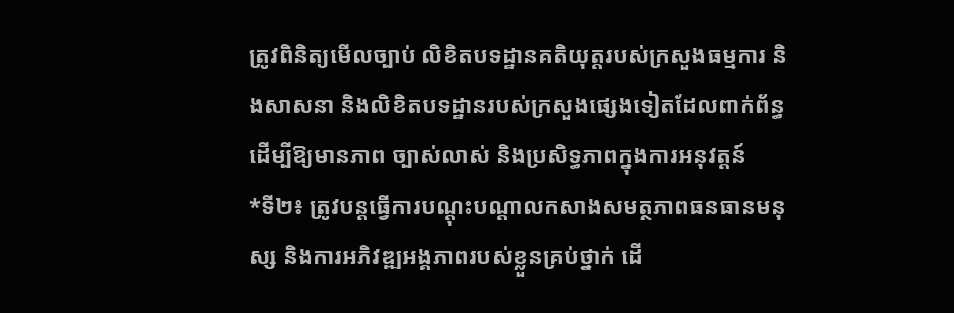ត្រូវពិនិត្យមើលច្បាប់ លិខិតបទដ្ឋានគតិយុត្តរបស់ក្រសួងធម្មការ និងសាសនា និងលិខិតបទដ្ឋានរបស់ក្រសួងផ្សេងទៀតដែលពាក់ព័ន្ធដើម្បីឱ្យមានភាព ច្បាស់លាស់ និងប្រសិទ្ធភាពក្នុងការអនុវត្តន៍
*ទី២៖ ត្រូវបន្តធ្វើការបណ្តុះបណ្តាលកសាងសមត្ថភាពធនធានមនុស្ស និងការអភិវឌ្ឍអង្គភាពរបស់ខ្លួនគ្រប់ថ្នាក់ ដើ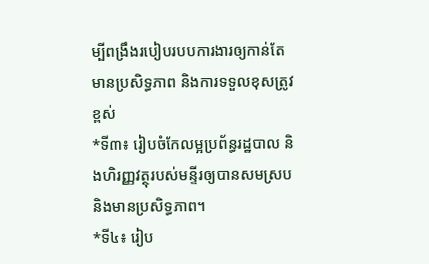ម្បីពង្រឹងរបៀបរបបការងារឲ្យកាន់តែមានប្រសិទ្ធភាព និងការទទួលខុសត្រូវខ្ពស់
*ទី៣៖ រៀបចំកែលម្អប្រព័ន្ធរដ្ឋបាល និងហិរញ្ញវត្ថុរបស់មន្ទីរឲ្យបានសមស្រប និងមានប្រសិទ្ធភាព។
*ទី៤៖ រៀប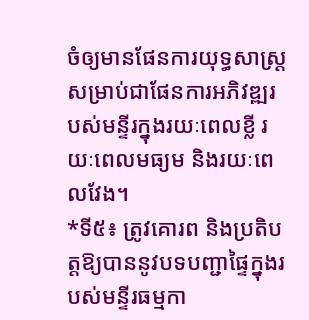ចំឲ្យមានផែនការយុទ្ធសាស្រ្ត សម្រាប់ជាផែនការអភិវឌ្ឍរបស់មន្ទីរក្នុងរយៈពេលខ្លី រយៈពេលមធ្យម និងរយៈពេលវែង។
*ទី៥៖ ត្រូវគោរព និងប្រតិបត្តឱ្យបាននូវបទបញ្ជាផ្ទៃក្នុងរបស់មន្ទីរធម្មកា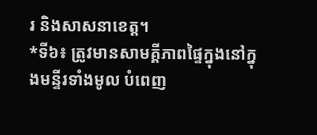រ និងសាសនាខេត្ត។
*ទី៦៖ ត្រូវមានសាមគ្គីភាពផ្ទៃក្នុងនៅក្នុងមន្ទីរទាំងមូល បំពេញ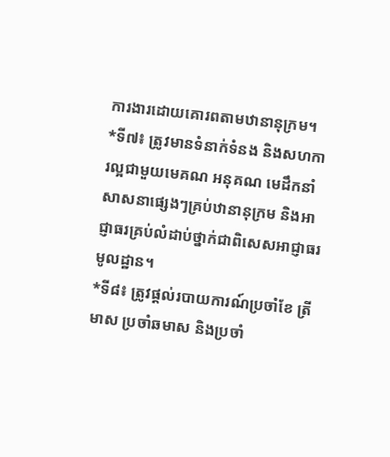ការងារដោយគោរពតាមឋានានុក្រម។
*ទី៧៖ ត្រូវមានទំនាក់ទំនង និងសហការល្អជាមួយមេគណ អនុគណ មេដឹកនាំសាសនាផ្សេងៗគ្រប់ឋានានុក្រម និងអាជ្ញាធរគ្រប់លំដាប់ថ្នាក់ជាពិសេសអាជ្ញាធរ មូលដ្ឋាន។
*ទី៨៖ ត្រូវផ្តល់របាយការណ៍ប្រចាំខែ ត្រីមាស ប្រចាំឆមាស និងប្រចាំ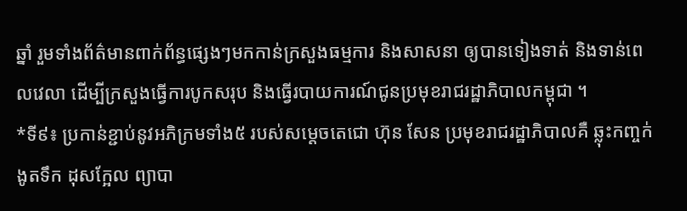ឆ្នាំ រួមទាំងព័ត៌មានពាក់ព័ន្ធផ្សេងៗមកកាន់ក្រសួងធម្មការ និងសាសនា ឲ្យបានទៀងទាត់ និងទាន់ពេលវេលា ដើម្បីក្រសួងធ្វើការបូកសរុប និងធ្វើរបាយការណ៍ជូនប្រមុខរាជរដ្ឋាភិបាលកម្ពុជា ។
*ទី៩៖ ប្រកាន់ខ្ជាប់នូវអភិក្រមទាំង៥ របស់សម្ដេចតេជោ ហ៊ុន សែន ប្រមុខរាជរដ្ឋាភិបាលគឺ ឆ្លុះកញ្ចក់ ងូតទឹក ដុសក្អែល ព្យាបា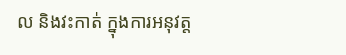ល និងវះកាត់ ក្នុងការអនុវត្ត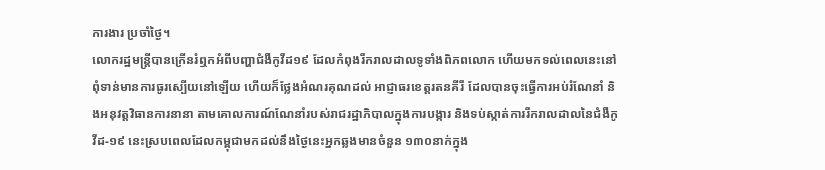ការងារ ប្រចាំថ្ងៃ។
លោករដ្ឋមន្រ្តីបានក្រើនរំឮកអំពីបញ្ហាជំងឺកូវីដ១៩ ដែលកំពុងរីករាលដាលទូទាំងពិភពលោក ហើយមកទល់ពេលនេះនៅពុំទាន់មានការធូរស្បើយនៅឡើយ ហើយក៏ថ្លែងអំណរគុណដល់ អាជ្ញាធរខេត្តរតនគីរី ដែលបានចុះធ្វើការអប់រំណែនាំ និងអនុវត្តវិធានការនានា តាមគោលការណ៍ណែនាំរបស់រាជរដ្ឋាភិបាលក្នុងការបង្ការ និងទប់ស្កាត់ការរីករាលដាលនៃជំងឺកូវីដ-១៩ នេះស្របពេលដែលកម្ពុជាមកដល់នឹងថ្ងៃនេះអ្នកឆ្លងមានចំនួន ១៣០នាក់ក្នុង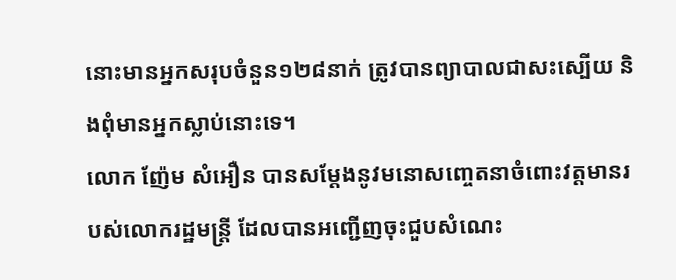នោះមានអ្នកសរុបចំនួន១២៨នាក់ ត្រូវបានព្យាបាលជាសះស្បើយ និងពុំមានអ្នកស្លាប់នោះទេ។
លោក ញ៉ែម សំអឿន បានសម្តែងនូវមនោសញ្ចេតនាចំពោះវត្តមានរបស់លោករដ្ឋមន្ត្រី ដែលបានអញ្ជើញចុះជួបសំណេះ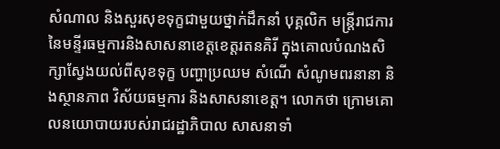សំណាល និងសួរសុខទុក្ខជាមួយថ្នាក់ដឹកនាំ បុគ្គលិក មន្ត្រីរាជការនៃមន្ទីរធម្មការនិងសាសនាខេត្តខេត្តរតនគិរី ក្នុងគោលបំណងសិក្សាស្វែងយល់ពីសុខទុក្ខ បញ្ហាប្រឈម សំណើ សំណូមពរនានា និងស្ថានភាព វិស័យធម្មការ និងសាសនាខេត្ត។ លោកថា ក្រោមគោលនយោបាយរបស់រាជរដ្ឋាភិបាល សាសនាទាំ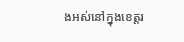ងអស់នៅក្នុងខេត្តរ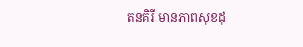តនគិរី មានភាពសុខដុ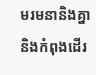មរមនានិងគ្នា និងកំពុងដើរ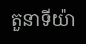តួនាទីយ៉ា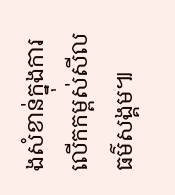ងសំខាន់ក្នុងការលើកកម្ពស់សីលធម៌សង្គម៕